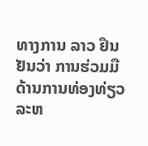ທາງການ ລາວ ຢຶນຢັນວ່າ ການຮ່ວມມືດ້ານການທ່ອງທ່ຽວລະຫ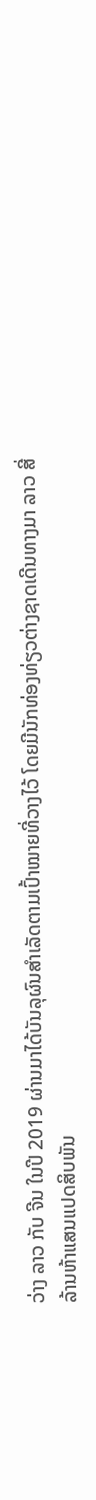ວ່າງ ລາວ ກັບ ຈີນ ໃນປີ 2019 ຜ່ານມາໄດ້ບັນລຸຜົນສຳເລັດຕາມເປົ້າໝາຍທີ່ວາງໄວ້ ໂດຍມີນັກທ່ອງທ່ຽວຕ່າງຊາດເດີນທາງມາ ລາວ ສີ່ລ້ານຫ້າແສນແປດສິບພັນ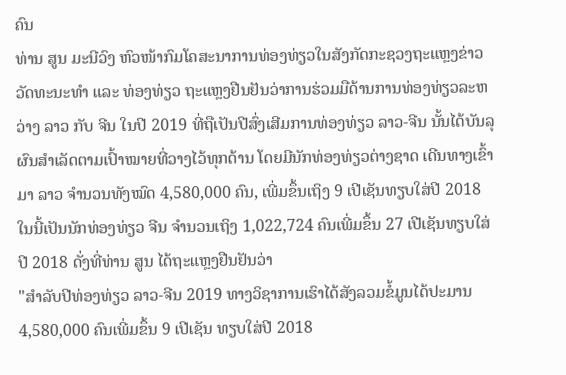ຄົນ
ທ່ານ ສູນ ມະນີວົງ ຫົວໜ້າກົມໂຄສະນາການທ່ອງທ່ຽວໃນສັງກັດກະຊວງຖະແຫຼງຂ່າວວັດທະນະທຳ ແລະ ທ່ອງທ່ຽວ ຖະແຫຼງຢືນຢັນວ່າການຮ່ວມມືດ້ານການທ່ອງທ່ຽວລະຫວ່າງ ລາວ ກັບ ຈີນ ໃນປີ 2019 ທີ່ຖືເປັນປີສົ່ງເສີມການທ່ອງທ່ຽວ ລາວ-ຈີນ ນັ້ນໄດ້ບັນລຸຜົນສຳເລັດຕາມເປົ້າໝາຍທີ່ວາງໄວ້ທຸກດ້ານ ໂດຍມີນັກທ່ອງທ່ຽວຕ່າງຊາດ ເດີນທາງເຂົ້າມາ ລາວ ຈຳນວນທັງໝົດ 4,580,000 ຄົນ, ເພີ່ມຂຶ້ນເຖິງ 9 ເປີເຊັນທຽບໃສ່ປີ 2018 ໃນນີ້ເປັນນັກທ່ອງທ່ຽວ ຈີນ ຈຳນວນເຖິງ 1,022,724 ຄົນເພີ່ມຂຶ້ນ 27 ເປີເຊັນທຽບໃສ່ປີ 2018 ດັ່ງທີ່ທ່ານ ສູນ ໄດ້ຖະແຫຼງຢືນຢັນວ່າ
"ສຳລັບປີທ່ອງທ່ຽວ ລາວ-ຈີນ 2019 ທາງວິຊາການເຮົາໄດ້ສັງລວມຂໍ້ມູນໄດ້ປະມານ 4,580,000 ຄົນເພີ່ມຂຶ້ນ 9 ເປີເຊັນ ທຽບໃສ່ປີ 2018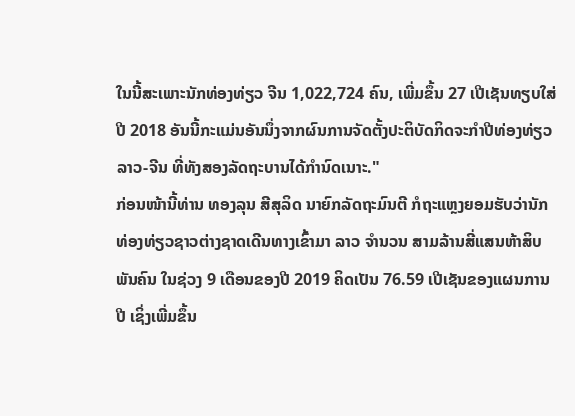ໃນນີ້ສະເພາະນັກທ່ອງທ່ຽວ ຈີນ 1,022,724 ຄົນ, ເພີ່ມຂຶ້ນ 27 ເປີເຊັນທຽບໃສ່ປີ 2018 ອັນນີ້ກະແມ່ນອັນນຶ່ງຈາກຜົນການຈັດຕັ້ງປະຕິບັດກິດຈະກຳປີທ່ອງທ່ຽວ ລາວ-ຈີນ ທີ່ທັງສອງລັດຖະບານໄດ້ກຳນົດເນາະ."
ກ່ອນໜ້ານີ້ທ່ານ ທອງລຸນ ສີສຸລິດ ນາຍົກລັດຖະມົນຕີ ກໍຖະແຫຼງຍອມຮັບວ່ານັກທ່ອງທ່ຽວຊາວຕ່າງຊາດເດີນທາງເຂົ້າມາ ລາວ ຈຳນວນ ສາມລ້ານສີ່ແສນຫ້າສິບພັນຄົນ ໃນຊ່ວງ 9 ເດືອນຂອງປີ 2019 ຄິດເປັນ 76.59 ເປີເຊັນຂອງແຜນການປີ ເຊິ່ງເພີ່ມຂຶ້ນ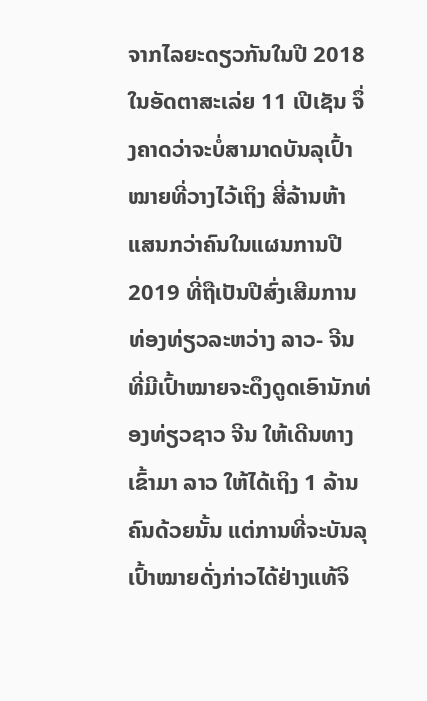ຈາກໄລຍະດຽວກັນໃນປີ 2018 ໃນອັດຕາສະເລ່ຍ 11 ເປີເຊັນ ຈຶ່ງຄາດວ່າຈະບໍ່ສາມາດບັນລຸເປົ້າໝາຍທີ່ວາງໄວ້ເຖິງ ສີ່ລ້ານຫ້າແສນກວ່າຄົນໃນແຜນການປີ 2019 ທີ່ຖືເປັນປີສົ່ງເສີມການທ່ອງທ່ຽວລະຫວ່າງ ລາວ- ຈີນ ທີ່ມີເປົ້າໝາຍຈະດຶງດູດເອົານັກທ່ອງທ່ຽວຊາວ ຈີນ ໃຫ້ເດີນທາງເຂົ້າມາ ລາວ ໃຫ້ໄດ້ເຖິງ 1 ລ້ານຄົນດ້ວຍນັ້ນ ແຕ່ການທີ່ຈະບັນລຸເປົ້າໝາຍດັ່ງກ່າວໄດ້ຢ່າງແທ້ຈິ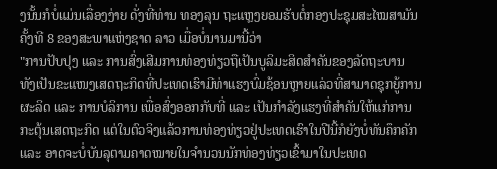ງນັ້ນກໍບໍ່ແມ່ນເລື່ອງງ່າຍ ດັ່ງທີ່ທ່ານ ທອງລຸນ ຖະແຫຼງຍອມຮັບຕໍ່ກອງປະຊຸມສະໄໝສາມັນຄັ້ງທີ 8 ຂອງສະພາແຫ່ງຊາດ ລາວ ເມື່ອບໍ່ນານມານີ້ວ່າ
"ການປັບປຸງ ແລະ ການສົ່ງເສີມການທ່ອງທ່ຽວຖືເປັນບູລິມະສິດສຳຄັນຂອງລັດຖະບານ ທັງເປັນຂະແໜງເສດຖະກິດທີ່ປະເທດເຮົາມີທ່າແຮງບົ່ມຊ້ອນຫຼາຍແລ່ວທີ່ສາມາດຊຸກຍູ້ການຜະລິດ ແລະ ການບໍລິການ ເພື່ອສົ່ງອອກກັບທີ່ ແລະ ເປັນກຳລັງແຮງທີ່ສຳຄັນໃຫ້ແກ່ການກະຕຸ້ນເສດຖະກິດ ແຕ່ໃນຕົວຈິງແລ້ວການທ່ອງທ່ຽວຢູ່ປະເທດເຮົາໃນປີນີ້ກໍຍັງບໍ່ທັນຄຶກຄັກ ແລະ ອາດຈະບໍ່ບັນລຸຕາມຄາດໝາຍໃນຈຳນວນນັກທ່ອງທ່ຽວເຂົ້າມາໃນປະເທດ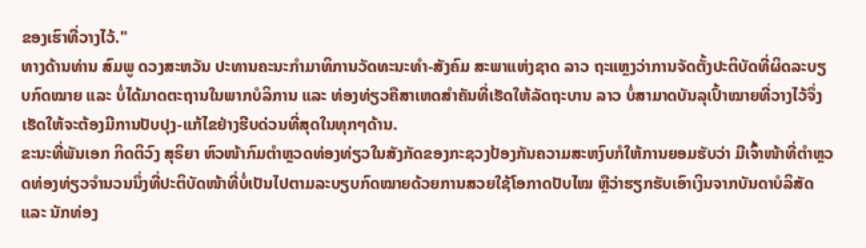ຂອງເຮົາທີ່ວາງໄວ້."
ທາງດ້ານທ່ານ ສົມພູ ດວງສະຫວັນ ປະທານຄະນະກຳມາທິການວັດທະນະທຳ-ສັງຄົມ ສະພາແຫ່ງຊາດ ລາວ ຖະແຫຼງວ່າການຈັດຕັ້ງປະຕິບັດທີ່ຜິດລະບຽບກົດໝາຍ ແລະ ບໍ່ໄດ້ມາດຕະຖານໃນພາກບໍລິການ ແລະ ທ່ອງທ່ຽວຄືສາເຫດສຳຄັນທີ່ເຮັດໃຫ້ລັດຖະບານ ລາວ ບໍ່ສາມາດບັນລຸເປົ້າໝາຍທີ່ວາງໄວ້ຈຶ່ງເຮັດໃຫ້ຈະຕ້ອງມີການປັບປຸງ-ແກ້ໄຂຢ່າງຮີບດ່ວນທີ່ສຸດໃນທຸກໆດ້ານ.
ຂະນະທີ່ພັນເອກ ກິດຕິວົງ ສຸຣິຍາ ຫົວໜ້າກົມຕຳຫຼວດທ່ອງທ່ຽວໃນສັງກັດຂອງກະຊວງປ້ອງກັນຄວາມສະຫງົບກໍໃຫ້ການຍອມຮັບວ່າ ມີເຈົ້າໜ້າທີ່ຕຳຫຼວດທ່ອງທ່ຽວຈຳນວນນຶ່ງທີ່ປະຕິບັດໜ້າທີ່ບໍ່ເປັນໄປຕາມລະບຽບກົດໝາຍດ້ວຍການສວຍໃຊ້ໂອກາດປັບໄໝ ຫຼືວ່າຮຽກຮັບເອົາເງິນຈາກບັນດາບໍລິສັດ ແລະ ນັກທ່ອງ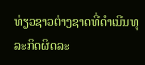ທ່ຽວຊາວຕ່າງຊາດທີ່ດຳເນີນທຸລະກິດຜິດລະ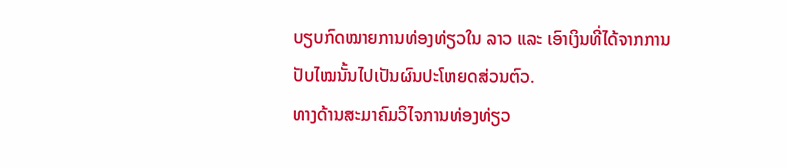ບຽບກົດໝາຍການທ່ອງທ່ຽວໃນ ລາວ ແລະ ເອົາເງິນທີ່ໄດ້ຈາກການປັບໄໝນັ້ນໄປເປັນຜົນປະໂຫຍດສ່ວນຕົວ.
ທາງດ້ານສະມາຄົມວິໄຈການທ່ອງທ່ຽວ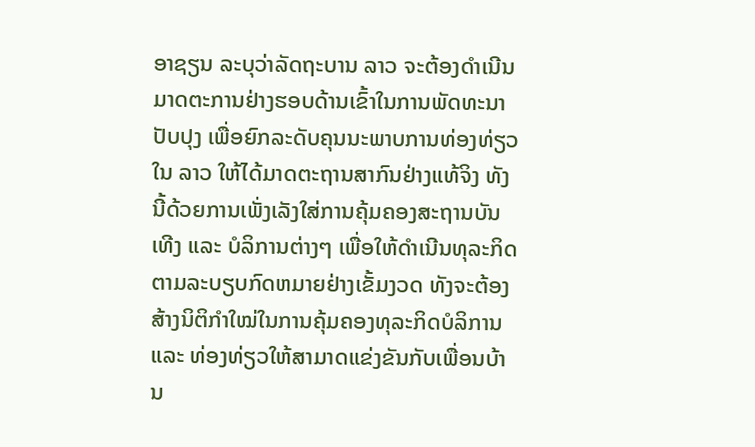ອາຊຽນ ລະບຸວ່າລັດຖະບານ ລາວ ຈະຕ້ອງດຳເນີນມາດຕະການຢ່າງຮອບດ້ານເຂົ້າໃນການພັດທະນາປັບປຸງ ເພື່ອຍົກລະດັບຄຸນນະພາບການທ່ອງທ່ຽວໃນ ລາວ ໃຫ້ໄດ້ມາດຕະຖານສາກົນຢ່າງແທ້ຈິງ ທັງນີ້ດ້ວຍການເພັ່ງເລັງໃສ່ການຄຸ້ມຄອງສະຖານບັນເທີງ ແລະ ບໍລິການຕ່າງໆ ເພື່ອໃຫ້ດຳເນີນທຸລະກິດຕາມລະບຽບກົດຫມາຍຢ່າງເຂັ້ມງວດ ທັງຈະຕ້ອງສ້າງນິຕິກຳໃໝ່ໃນການຄຸ້ມຄອງທຸລະກິດບໍລິການ ແລະ ທ່ອງທ່ຽວໃຫ້ສາມາດແຂ່ງຂັນກັບເພື່ອນບ້ານ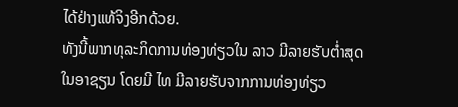ໄດ້ຢ່າງແທ້ຈິງອີກດ້ວຍ.
ທັງນີ້ພາກທຸລະກິດການທ່ອງທ່ຽວໃນ ລາວ ມີລາຍຮັບຕ່ຳສຸດໃນອາຊຽນ ໂດຍມີ ໄທ ມີລາຍຮັບຈາກການທ່ອງທ່ຽວ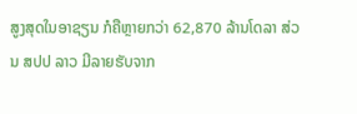ສູງສຸດໃນອາຊຽນ ກໍຄືຫຼາຍກວ່າ 62,870 ລ້ານໂດລາ ສ່ວນ ສປປ ລາວ ມີລາຍຮັບຈາກ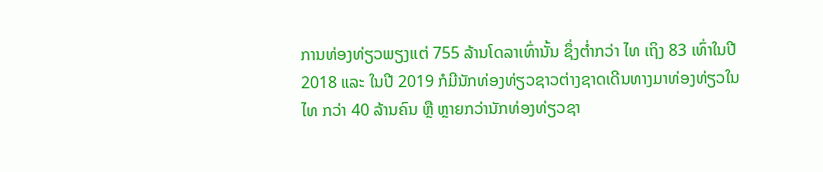ການທ່ອງທ່ຽວພຽງແຕ່ 755 ລ້ານໂດລາເທົ່ານັ້ນ ຊຶ່ງຕ່ຳກວ່າ ໄທ ເຖິງ 83 ເທົ່າໃນປີ 2018 ແລະ ໃນປີ 2019 ກໍມີນັກທ່ອງທ່ຽວຊາວຕ່າງຊາດເດີນທາງມາທ່ອງທ່ຽວໃນ ໄທ ກວ່າ 40 ລ້ານຄົນ ຫຼື ຫຼາຍກວ່ານັກທ່ອງທ່ຽວຊາ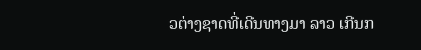ວຕ່າງຊາດທີ່ເດີນທາງມາ ລາວ ເກີນກ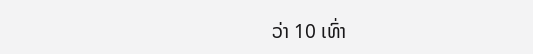ວ່າ 10 ເທົ່າ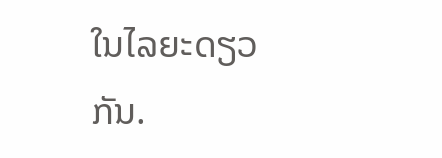ໃນໄລຍະດຽວກັນ.